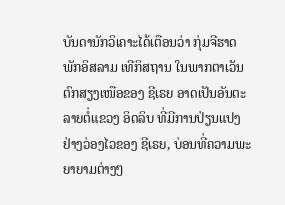ບັນດານັກວິເຄາະໄດ້ເຕືອນວ່າ ກຸ່ມຈີຮາດ ພັກອິສລາມ ເທີກິສຖານ ໃນພາກຕາເວັນ
ຕົກສຽງເໜືອຂອງ ຊີເຣຍ ອາດເປັນອັນຕະລາຍຕໍ່ແຂວງ ອິດລິບ ທີ່ມີການປ່ຽນແປງ
ຢ່າງວ່ອງໄວຂອງ ຊີເຣຍ, ບ່ອນທີ່ຄວາມພະຍາຍາມຕ່າງໆ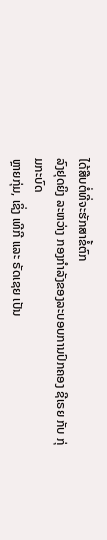ໄດ້ສືບຕໍ່ທີ່ຈະຮັກສາຂໍ້ຕົກ
ລົງຢຸດຍິງ ລະຫວ່າງ ກອງກຳລັງຂອງລະບອບການປົກຄອງ ຊີເຣຍ ກັບ ກຸ່ມກະບົດ
ຫຼາຍກຸ່ມ, ເຊິ່ງ ເທີກີ ແລະ ຣັດເຊຍ ເປັນ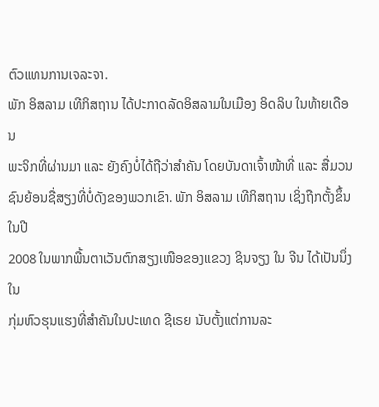ຕົວແທນການເຈລະຈາ.
ພັກ ອິສລາມ ເທີກິສຖານ ໄດ້ປະກາດລັດອິສລາມໃນເມືອງ ອິດລິບ ໃນທ້າຍເດືອນ
ພະຈິກທີ່ຜ່ານມາ ແລະ ຍັງຄົງບໍ່ໄດ້ຖືວ່າສຳຄັນ ໂດຍບັນດາເຈົ້າໜ້າທີ່ ແລະ ສື່ມວນ
ຊົນຍ້ອນຊື່ສຽງທີ່ບໍ່ດັງຂອງພວກເຂົາ. ພັກ ອິສລາມ ເທີກິສຖານ ເຊິ່ງຖືກຕັ້ງຂຶ້ນໃນປີ
2008 ໃນພາກພື້ນຕາເວັນຕົກສຽງເໜືອຂອງແຂວງ ຊິນຈຽງ ໃນ ຈີນ ໄດ້ເປັນນຶ່ງໃນ
ກຸ່ມຫົວຮຸນແຮງທີ່ສຳຄັນໃນປະເທດ ຊີເຣຍ ນັບຕັ້ງແຕ່ການລະ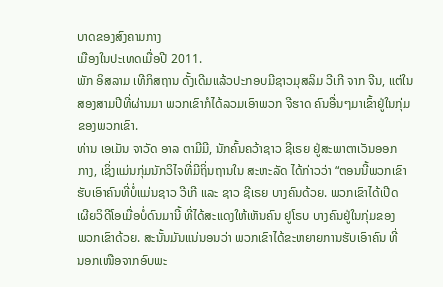ບາດຂອງສົງຄາມກາງ
ເມືອງໃນປະເທດເມື່ອປີ 2011.
ພັກ ອິສລາມ ເທີກິສຖານ ດັ້ງເດີມແລ້ວປະກອບມີຊາວມຸສລິມ ວີເກີ ຈາກ ຈີນ, ແຕ່ໃນ
ສອງສາມປີທີ່ຜ່ານມາ ພວກເຂົາກໍໄດ້ລວມເອົາພວກ ຈີຮາດ ຄົນອື່ນໆມາເຂົ້າຢູ່ໃນກຸ່ມ
ຂອງພວກເຂົາ.
ທ່ານ ເອເມັນ ຈາວັດ ອາລ ຕາມີມີ, ນັກຄົ້ນຄວ້າຊາວ ຊີເຣຍ ຢູ່ສະພາຕາເວັນອອກ
ກາງ, ເຊິ່ງແມ່ນກຸ່ມນັກວິໄຈທີ່ມີຖິ່ນຖານໃນ ສະຫະລັດ ໄດ້ກ່າວວ່າ “ຕອນນີ້ພວກເຂົາ
ຮັບເອົາຄົນທີ່ບໍ່ແມ່ນຊາວ ວີເກີ ແລະ ຊາວ ຊີເຣຍ ບາງຄົນດ້ວຍ. ພວກເຂົາໄດ້ເປີດ
ເຜີຍວິດີໂອເມື່ອບໍ່ດົນມານີ້ ທີ່ໄດ້ສະແດງໃຫ້ເຫັນຄົນ ຢູໂຣບ ບາງຄົນຢູ່ໃນກຸ່ມຂອງ
ພວກເຂົາດ້ວຍ. ສະນັ້ນມັນແນ່ນອນວ່າ ພວກເຂົາໄດ້ຂະຫຍາຍການຮັບເອົາຄົນ ທີ່
ນອກເໜືອຈາກອົບພະ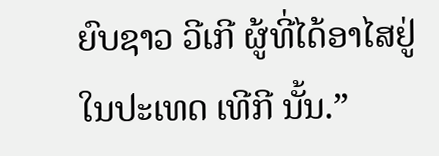ຍົບຊາວ ວີເກີ ຜູ້ທີ່ໄດ້ອາໄສຢູ່ໃນປະເທດ ເທີກີ ນັ້ນ.”